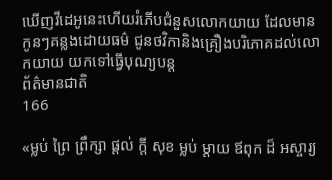ឃើញវីដេអូនេះហើយរំភើបជំនួសលោកយាយ ដែលមានកូនៗគន្លងដោយធម៌ ជូនថវិកានិងគ្រឿងបរិភោគដល់លោកយាយ យកទៅធ្វើបុណ្យបន្ដ
ព័ត៌មានជាតិ
166

«ម្លប់ ព្រៃ ព្រឹក្សា ផ្តល់ ក្តី សុខ ម្លប់ ម្តាយ ឪពុក ដ៏ អស្ចារ្យ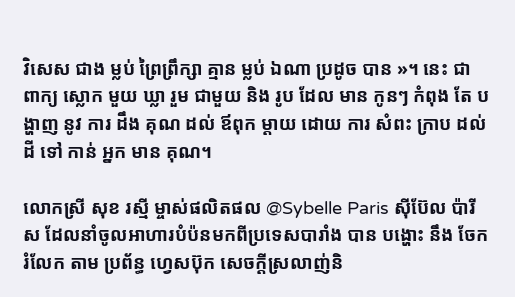វិសេស ជាង ម្លប់ ព្រៃព្រឹក្សា គ្មាន ម្លប់ ឯណា ប្រដូច បាន »។ នេះ ជា ពាក្យ ស្លោក មួយ ឃ្លា រួម ជាមួយ និង រូប ដែល មាន កូនៗ កំពុង តែ បង្ហាញ នូវ ការ ដឹង គុណ ដល់ ឪពុក ម្តាយ ដោយ ការ សំពះ ក្រាប ដល់ ដី ទៅ កាន់ អ្នក មាន គុណ។

លោកស្រី សុខ រស្មី ម្ចាស់ផលិតផល @Sybelle Paris ស៊ីប៊ែល ប៉ារីស ដែលនាំចូលអាហារបំប៉នមកពីប្រទេសបារាំង បាន បង្ហោះ នឹង ចែក រំលែក តាម ប្រព័ន្ធ ហ្វេសប៊ុក សេចក្តីស្រលាញ់និ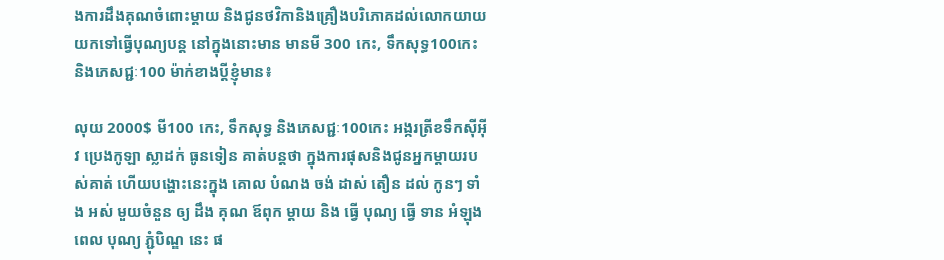ងការដឹងគុណចំពោះម្ដាយ និងជូនថវិកានិងគ្រឿងបរិភោគដល់លោកយាយយកទៅធ្វើបុណ្យបន្ដ នៅក្នុងនោះមាន មានមី 300 កេះ, ទឹកសុទ្ធ100កេះ និងភេសជ្ជៈ100 ម៉ាក់ខាងប្តីខ្ញុំមាន៖

លុយ 2000$ មី100 កេះ, ទឹកសុទ្ធ និងភេសជ្ជៈ100កេះ អង្ករត្រីខទឹកស៊ីអុីវ ប្រេងកូឡា ស្លាដក់ ធូនទៀន គាត់បន្ដថា ក្នុងការផុសនិងជូនអ្នកម្ដាយរបស់គាត់ ហើយបង្ហោះនេះក្នុង គោល បំណង ចង់ ដាស់ តឿន ដល់ កូនៗ ទាំង អស់ មួយចំនួន ឲ្យ ដឹង គុណ ឪពុក ម្តាយ និង ធ្វើ បុណ្យ ធ្វើ ទាន អំឡុង ពេល បុណ្យ ភ្ជុំបិណ្ឌ នេះ ផ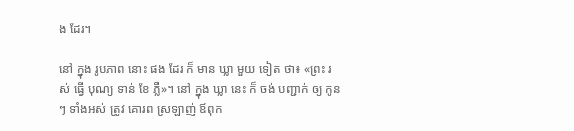ង ដែរ។

នៅ ក្នុង រូបភាព នោះ ផង ដែរ ក៏ មាន ឃ្លា មួយ ទៀត ថា៖ «ព្រះ រស់ ធ្វើ បុណ្យ ទាន់ ខែ ភ្លឺ»។ នៅ ក្នុង ឃ្លា នេះ ក៏ ចង់ បញ្ជាក់ ឲ្យ កូនៗ ទាំងអស់ ត្រូវ គោរព ស្រឡាញ់ ឪពុក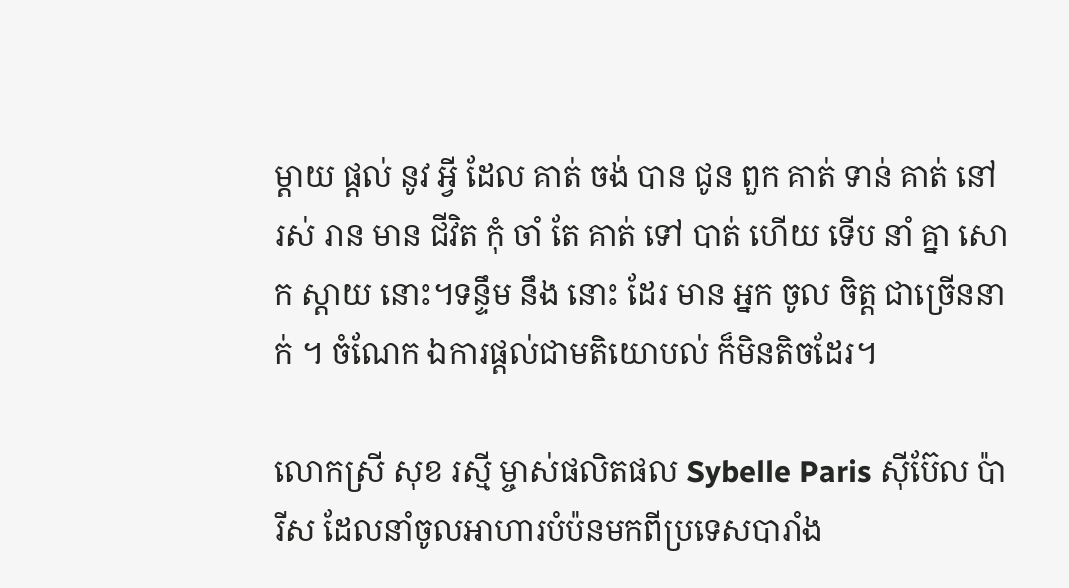ម្តាយ ផ្តល់ នូវ អ្វី ដែល គាត់ ចង់ បាន ជូន ពួក គាត់ ទាន់ គាត់ នៅ រស់ រាន មាន ជីវិត កុំ ចាំ តែ គាត់ ទៅ បាត់ ហើយ ទើប នាំ គ្នា សោក ស្តាយ នោះ។ទន្ទឹម នឹង នោះ ដែរ មាន អ្នក ចូល ចិត្ត ជាច្រើននាក់ ។ ចំណែក ឯការផ្តល់ជាមតិយោបល់ ក៏មិនតិចដែរ។

លោកស្រី សុខ រស្មី ម្ចាស់ផលិតផល Sybelle Paris ស៊ីប៊ែល ប៉ារីស ដែលនាំចូលអាហារបំប៉នមកពីប្រទេសបារាំង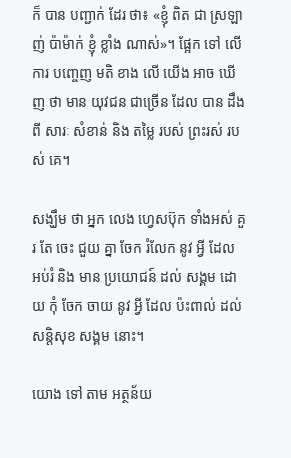ក៏ បាន បញ្ជាក់ ដែរ ថា៖ «ខ្ញុំ ពិត ជា ស្រឡាញ់ ប៉ាម៉ាក់ ខ្ញុំ ខ្លាំង ណាស់»។ ផ្អែក ទៅ លើ ការ បញ្ចេញ មតិ ខាង លើ យើង អាច ឃើញ ថា មាន យុវជន ជាច្រើន ដែល បាន ដឹង ពី សារៈ សំខាន់ និង តម្លៃ របស់ ព្រះរស់ របស់ គេ។

សង្ឃឹម ថា អ្នក លេង ហ្វេសប៊ុក ទាំងអស់ គួរ តែ ចេះ ជួយ គ្នា ចែក រំលែក នូវ អ្វី ដែល អប់រំ និង មាន ប្រយោជន៍ ដល់ សង្គម ដោយ កុំ ចែក ចាយ នូវ អ្វី ដែល ប៉ះពាល់ ដល់ សន្តិសុខ សង្គម នោះ។

យោង ទៅ តាម អត្ថន័យ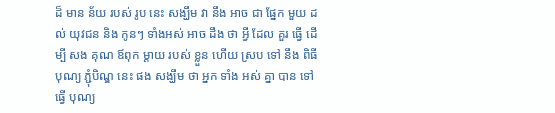ដ៏ មាន ន័យ របស់ រូប នេះ សង្ឃឹម វា នឹង អាច ជា ផ្នែក មួយ ដល់ យុវជន និង កូនៗ ទាំងអស់ អាច ដឹង ថា អ្វី ដែល គួរ ធ្វើ ដើម្បី សង គុណ ឪពុក ម្តាយ របស់ ខ្លួន ហើយ ស្រប ទៅ នឹង ពិធី បុណ្យ ភ្ជុំបិណ្ឌ នេះ ផង សង្ឃឹម ថា អ្នក ទាំង អស់ គ្នា បាន ទៅ ធ្វើ បុណ្យ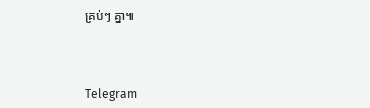គ្រប់ៗ គ្នា៕



Telegram